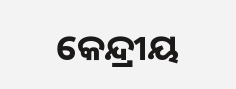କେନ୍ଦ୍ରୀୟ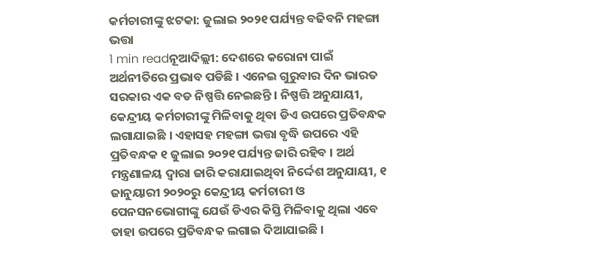କର୍ମଚାରୀଙ୍କୁ ଝଟକା: ଜୁଲାଇ ୨୦୨୧ ପର୍ଯ୍ୟନ୍ତ ବଢିବନି ମହଙ୍ଗା ଭତ୍ତା
1 min readନୂଆଦିଲ୍ଲୀ: ଦେଶରେ କରୋନା ପାଇଁ ଅର୍ଥନୀତିରେ ପ୍ରଭାବ ପଡିଛି । ଏନେଇ ଗୁରୁବାର ଦିନ ଭାରତ ସରକାର ଏକ ବଡ ନିଷ୍ପତ୍ତି ନେଇଛନ୍ତି । ନିଷ୍ପତ୍ତି ଅନୁଯାୟୀ, କେନ୍ଦ୍ରୀୟ କର୍ମଚାରୀଙ୍କୁ ମିଳିବାକୁ ଥିବା ଡିଏ ଉପରେ ପ୍ରତିବନ୍ଧକ ଲଗାଯାଇଛି । ଏହାସହ ମହଙ୍ଗା ଭତ୍ତା ବୃଦ୍ଧି ଉପରେ ଏହି ପ୍ରତିବନ୍ଧକ ୧ ଜୁଲାଇ ୨୦୨୧ ପର୍ଯ୍ୟନ୍ତ ଜାରି ରହିବ । ଅର୍ଥ ମନ୍ତ୍ରଣାଳୟ ଦ୍ୱାରା ଜାରି କରାଯାଇଥିବା ନିର୍ଦ୍ଦେଶ ଅନୁଯାୟୀ, ୧ ଜାନୁୟାରୀ ୨୦୨୦ରୁ କେନ୍ଦ୍ରୀୟ କର୍ମଚାରୀ ଓ ପେନସନଭୋଗୀଙ୍କୁ ଯେଉଁ ଡିଏର କିସ୍ତି ମିଳିବାକୁ ଥିଲା ଏବେ ତାହା ଉପରେ ପ୍ରତିବନ୍ଧକ ଲଗାଇ ଦିଆଯାଇଛି ।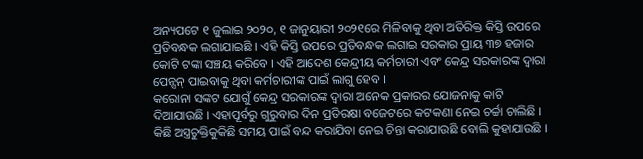ଅନ୍ୟପଟେ ୧ ଜୁଲାଇ ୨୦୨୦, ୧ ଜାନୁୟାରୀ ୨୦୨୧ରେ ମିଳିବାକୁ ଥିବା ଅତିରିକ୍ତ କିସ୍ତି ଉପରେ ପ୍ରତିବନ୍ଧକ ଲଗାଯାଇଛି । ଏହି କିସ୍ତି ଉପରେ ପ୍ରତିବନ୍ଧକ ଲଗାଇ ସରକାର ପ୍ରାୟ ୩୭ ହଜାର କୋଟି ଟଙ୍କା ସଞ୍ଚୟ କରିବେ । ଏହି ଆଦେଶ କେନ୍ଦ୍ରୀୟ କର୍ମଚାରୀ ଏବଂ କେନ୍ଦ୍ର ସରକାରଙ୍କ ଦ୍ୱାରା ପେନ୍ସନ୍ ପାଇବାକୁ ଥିବା କର୍ମଚାରୀଙ୍କ ପାଇଁ ଲାଗୁ ହେବ ।
କରୋନା ସଙ୍କଟ ଯୋଗୁଁ କେନ୍ଦ୍ର ସରକାରଙ୍କ ଦ୍ୱାରା ଅନେକ ପ୍ରକାରର ଯୋଜନାକୁ କାଟି ଦିଆଯାଉଛି । ଏହାପୂର୍ବରୁ ଗୁରୁବାର ଦିନ ପ୍ରତିରକ୍ଷା ବଜେଟରେ କଟକଣା ନେଇ ଚର୍ଚ୍ଚା ଚାଲିଛି । କିଛି ଅସ୍ତ୍ରଚୁକ୍ତିକୁକିଛି ସମୟ ପାଇଁ ବନ୍ଦ କରାଯିବା ନେଇ ଚିନ୍ତା କରାଯାଉଛି ବୋଲି କୁହାଯାଉଛି ।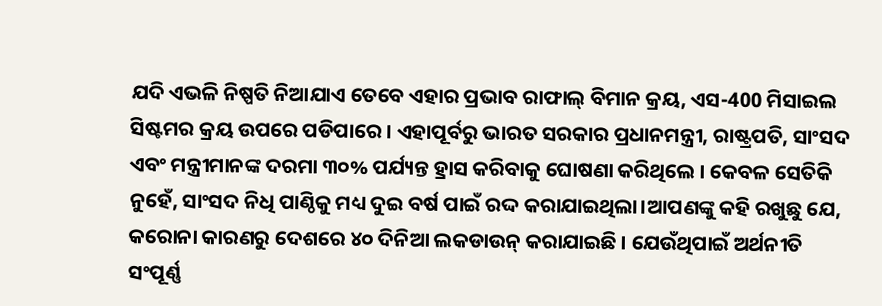ଯଦି ଏଭଳି ନିଷ୍ପତି ନିଆଯାଏ ତେବେ ଏହାର ପ୍ରଭାବ ରାଫାଲ୍ ବିମାନ କ୍ରୟ, ଏସ-400 ମିସାଇଲ ସିଷ୍ଟମର କ୍ରୟ ଉପରେ ପଡିପାରେ । ଏହାପୂର୍ବରୁ ଭାରତ ସରକାର ପ୍ରଧାନମନ୍ତ୍ରୀ, ରାଷ୍ଟ୍ରପତି, ସାଂସଦ ଏବଂ ମନ୍ତ୍ରୀମାନଙ୍କ ଦରମା ୩୦% ପର୍ଯ୍ୟନ୍ତ ହ୍ରାସ କରିବାକୁ ଘୋଷଣା କରିଥିଲେ । କେବଳ ସେତିକି ନୁହେଁ, ସାଂସଦ ନିଧି ପାଣ୍ଠିକୁ ମଧ୍ୟ ଦୁଇ ବର୍ଷ ପାଇଁ ରଦ୍ଦ କରାଯାଇଥିଲା।ଆପଣଙ୍କୁ କହି ରଖୁଛୁ ଯେ, କରୋନା କାରଣରୁ ଦେଶରେ ୪୦ ଦିନିଆ ଲକଡାଉନ୍ କରାଯାଇଛି । ଯେଉଁଥିପାଇଁ ଅର୍ଥନୀତି ସଂପୂର୍ଣ୍ଣ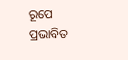ରୂପେ ପ୍ରଭାବିତ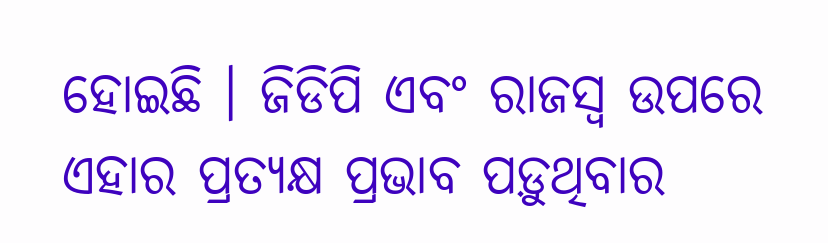ହୋଇଛି । ଜିଡିପି ଏବଂ ରାଜସ୍ୱ ଉପରେ ଏହାର ପ୍ରତ୍ୟକ୍ଷ ପ୍ରଭାବ ପଡ଼ୁଥିବାର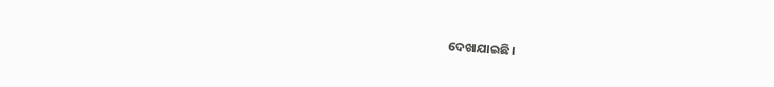ଦେଖାଯାଇଛି ।